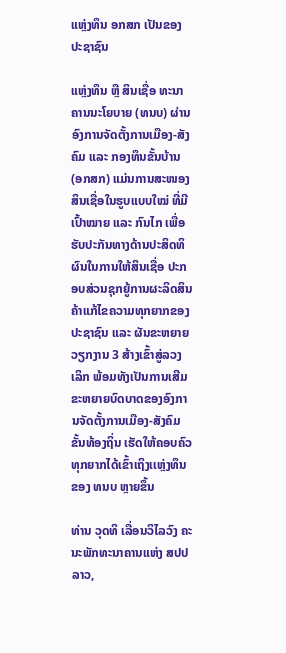ແຫຼ່ງທຶນ ອກສກ ເປັນຂອງປະຊາຊົນ

ແຫຼ່ງທຶນ ຫຼື ສິນເຊື່ອ ທະນາຄານນະໂຍບາຍ (ທນບ) ຜ່ານອົງການຈັດຕັ້ງການເມືອງ-ສັງຄົມ ແລະ ກອງທຶນຂັ້ນບ້ານ (ອກສກ) ແມ່ນການສະໜອງສິນເຊື່ອໃນຮູບແບບໃໝ່ ທີ່ມີເປົ້າໝາຍ ແລະ ກົນໄກ ເພື່ອຮັບປະກັນທາງດ້ານປະສິດທິຜົນໃນການໃຫ້ສິນເຊື່ອ ປະກອບສ່ວນຊຸກຍູ້ການຜະລິດສິນຄ້າແກ້ໄຂຄວາມທຸກຍາກຂອງປະຊາຊົນ ແລະ ຜັນຂະຫຍາຍວຽກງານ 3 ສ້າງເຂົ້າສູ່ລວງ ເລິກ ພ້ອມທັງເປັນການເສີມຂະຫຍາຍບົດບາດຂອງອົງການຈັດຕັ້ງການເມືອງ-ສັງຄົມ ຂັ້ນທ້ອງຖິ່ນ ເຮັດໃຫ້ຄອບຄົວທຸກຍາກໄດ້ເຂົ້າເຖິງເເຫຼ່ງທຶນຂອງ ທນບ ຫຼາຍຂຶ້ນ

ທ່ານ ວຸດທິ ເລື່ອນວິໄລວົງ ຄະນະພັກທະນາຄານແຫ່ງ ສປປ ລາວ,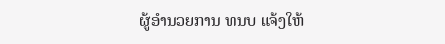ຜູ້ອໍານວຍການ ທນບ ແຈ້ງໃຫ້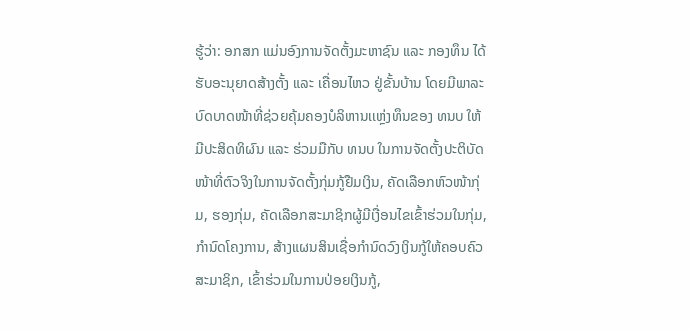ຮູ້ວ່າ: ອກສກ ແມ່ນອົງການຈັດຕັ້ງມະຫາຊົນ ແລະ ກອງທຶນ ໄດ້ຮັບອະນຸຍາດສ້າງຕັ້ງ ແລະ ເຄື່ອນໄຫວ ຢູ່ຂັ້ນບ້ານ ໂດຍມີພາລະບົດບາດໜ້າທີ່ຊ່ວຍຄຸ້ມຄອງບໍລິຫານເເຫຼ່ງທຶນຂອງ ທນບ ໃຫ້ມີປະສິດທິຜົນ ແລະ ຮ່ວມມືກັບ ທນບ ໃນການຈັດຕັ້ງປະຕິບັດໜ້າທີ່ຕົວຈິງໃນການຈັດຕັ້ງກຸ່ມກູ້ຢືມເງິນ, ຄັດເລືອກຫົວໜ້າກຸ່ມ, ຮອງກຸ່ມ, ຄັດເລືອກສະມາຊິກຜູ້ມີເງື່ອນໄຂເຂົ້າຮ່ວມໃນກຸ່ມ, ກໍານົດໂຄງການ, ສ້າງແຜນສິນເຊື່ອກໍານົດວົງເງິນກູ້ໃຫ້ຄອບຄົວສະມາຊິກ, ເຂົ້າຮ່ວມໃນການປ່ອຍເງິນກູ້,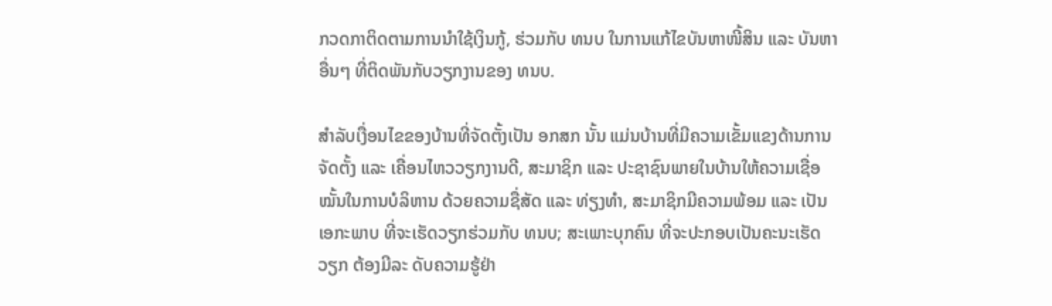ກວດກາຕິດຕາມການນໍາໃຊ້ເງິນກູ້, ຮ່ວມກັບ ທນບ ໃນການແກ້ໄຂບັນຫາໜີ້ສິນ ແລະ ບັນຫາອື່ນໆ ທີ່ຕິດພັນກັບວຽກງານຂອງ ທນບ.

ສໍາລັບເງື່ອນໄຂຂອງບ້ານທີ່ຈັດຕັ້ງເປັນ ອກສກ ນັ້ນ ແມ່ນບ້ານທີ່ມີຄວາມເຂັ້ມແຂງດ້ານການຈັດຕັ້ງ ແລະ ເຄື່ອນໄຫວວຽກງານດີ, ສະມາຊິກ ແລະ ປະຊາຊົນພາຍໃນບ້ານໃຫ້ຄວາມເຊື່ອໝັ້ນໃນການບໍລິຫານ ດ້ວຍຄວາມຊື່ສັດ ແລະ ທ່ຽງທໍາ, ສະມາຊິກມີຄວາມພ້ອມ ແລະ ເປັນເອກະພາບ ທີ່ຈະເຮັດວຽກຮ່ວມກັບ ທນບ; ສະເພາະບຸກຄົນ ທີ່ຈະປະກອບເປັນຄະນະເຮັດວຽກ ຕ້ອງມີລະ ດັບຄວາມຮູ້ຢ່າ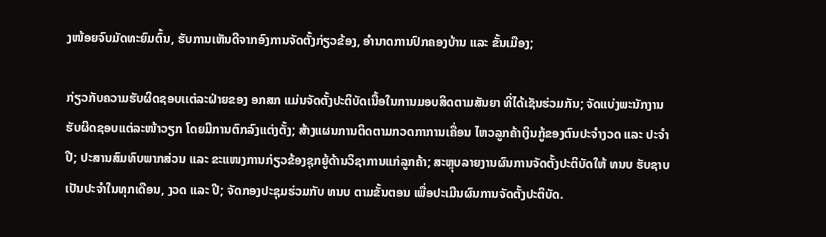ງໜ້ອຍຈົບມັດທະຍົມຕົ້ນ, ຮັບການເຫັນດີຈາກອົງການຈັດຕັ້ງກ່ຽວຂ້ອງ, ອໍານາດການປົກຄອງບ້ານ ແລະ ຂັ້ນເມືອງ;

ກ່ຽວກັບຄວາມຮັບຜິດຊອບເເຕ່ລະຝ່າຍຂອງ ອກສກ ແມ່ນຈັດຕັ້ງປະຕິບັດເນື້ອໃນການມອບສິດຕາມສັນຍາ ທີ່ໄດ້ເຊັນຮ່ວມກັນ; ຈັດແບ່ງພະນັກງານຮັບຜິດຊອບແຕ່ລະໜ້າວຽກ ໂດຍມີການຕົກລົງແຕ່ງຕັ້ງ; ສ້າງແຜນການຕິດຕາມກວດກາການເຄື່ອນ ໄຫວລູກຄ້າເງິນກູ້ຂອງຕົນປະຈໍາງວດ ແລະ ປະຈໍາປີ; ປະສານສົມທົບພາກສ່ວນ ແລະ ຂະແໜງການກ່ຽວຂ້ອງຊຸກຍູ້ດ້ານວິຊາການແກ່ລູກຄ້າ; ສະຫຼຸບລາຍງານຜົນການຈັດຕັ້ງປະຕິບັດໃຫ້ ທນບ ຮັບຊາບເປັນປະຈໍາໃນທຸກເດືອນ, ງວດ ແລະ ປີ; ຈັດກອງປະຊຸມຮ່ວມກັບ ທນບ ຕາມຂັ້ນຕອນ ເພື່ອປະເມີນຜົນການຈັດຕັ້ງປະຕິບັດ.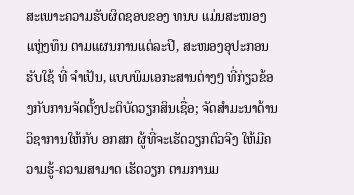ສະເພາະຄວາມຮັບຜິດຊອບຂອງ ທນບ ແມ່ນສະໜອງແຫຼ່ງທຶນ ຕາມແຜນການແຕ່ລະປີ, ສະໜອງອຸປະກອນຮັບໃຊ້ ທີ່ ຈໍາເປັນ, ແບບພິມເອກະສານຕ່າງໆ ທີ່ກ່ຽວຂ້ອງກັບການຈັດຕັ້ງປະຕິບັດວຽກສິນເຊື່ອ; ຈັດສໍາມະນາດ້ານວິຊາການໃຫ້ກັບ ອກສກ ຜູ້ທີ່ຈະເຮັດວຽກຕົວຈີງ ໃຫ້ມີຄວາມຮູ້-ຄວາມສາມາດ ເຮັດວຽກ ຕາມການມ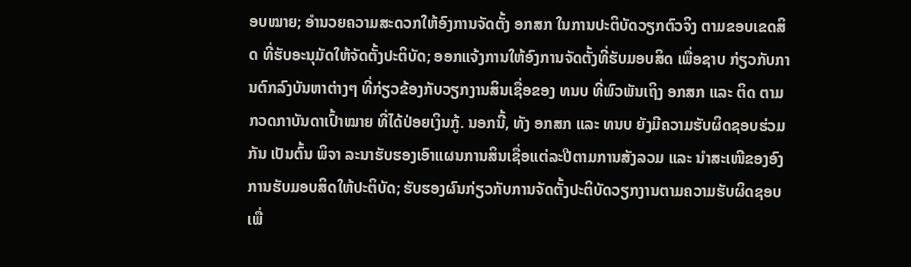ອບໝາຍ; ອໍານວຍຄວາມສະດວກໃຫ້ອົງການຈັດຕັ້ງ ອກສກ ໃນການປະຕິບັດວຽກຕົວຈິງ ຕາມຂອບເຂດສິດ ທີ່ຮັບອະນຸມັດໃຫ້ຈັດຕັ້ງປະຕິບັດ; ອອກແຈ້ງການໃຫ້ອົງການຈັດຕັ້ງທີ່ຮັບມອບສິດ ເພື່ອຊາບ ກ່ຽວກັບການຕົກລົງບັນຫາຕ່າງໆ ທີ່ກ່ຽວຂ້ອງກັບວຽກງານສິນເຊື່ອຂອງ ທນບ ທີ່ພົວພັນເຖິງ ອກສກ ແລະ ຕິດ ຕາມກວດກາບັນດາເປົ້າໝາຍ ທີ່ໄດ້ປ່ອຍເງິນກູ້. ນອກນີ້, ທັງ ອກສກ ແລະ ທນບ ຍັງມີຄວາມຮັບຜິດຊອບຮ່ວມກັນ ເປັນຕົ້ນ ພິຈາ ລະນາຮັບຮອງເອົາແຜນການສິນເຊື່ອແຕ່ລະປີຕາມການສັງລວມ ແລະ ນໍາສະເໜີຂອງອົງການຮັບມອບສິດໃຫ້ປະຕິບັດ; ຮັບຮອງຜົນກ່ຽວກັບການຈັດຕັ້ງປະຕິບັດວຽກງານຕາມຄວາມຮັບຜິດຊອບ ເພື່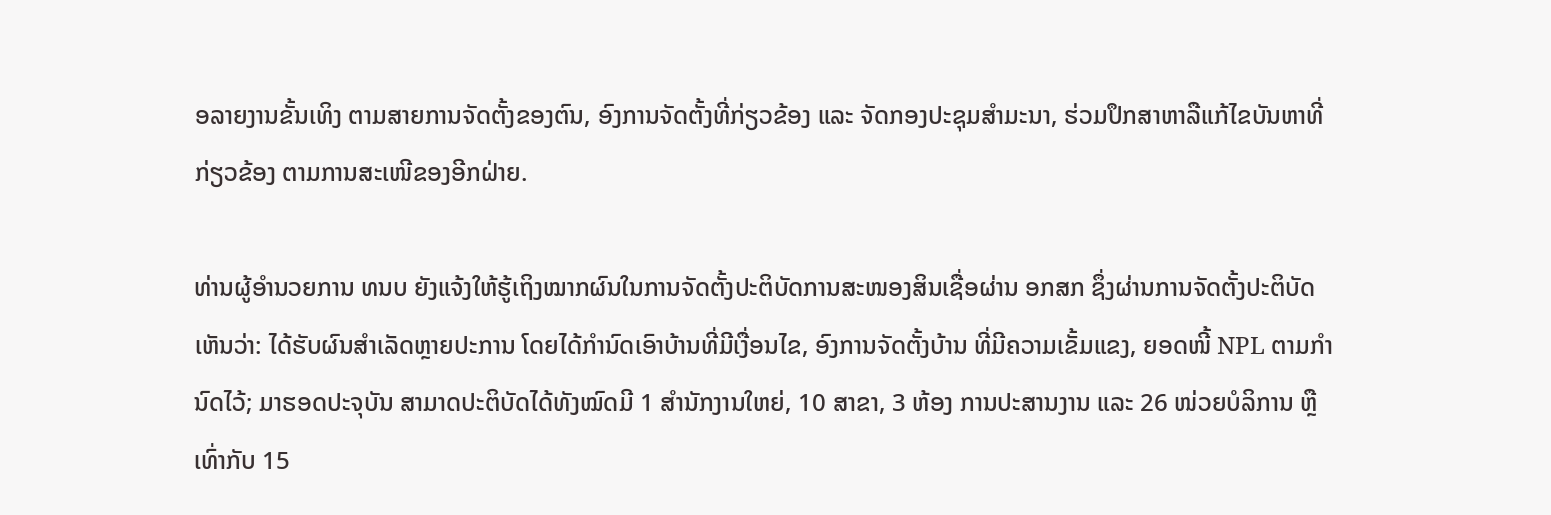ອລາຍງານຂັ້ນເທິງ ຕາມສາຍການຈັດຕັ້ງຂອງຕົນ, ອົງການຈັດຕັ້ງທີ່ກ່ຽວຂ້ອງ ແລະ ຈັດກອງປະຊຸມສໍາມະນາ, ຮ່ວມປຶກສາຫາລືແກ້ໄຂບັນຫາທີ່ກ່ຽວຂ້ອງ ຕາມການສະເໜີຂອງອີກຝ່າຍ.

ທ່ານຜູ້ອໍານວຍການ ທນບ ຍັງແຈ້ງໃຫ້ຮູ້ເຖິງໝາກຜົນໃນການຈັດຕັ້ງປະຕິບັດການສະໜອງສິນເຊື່ອຜ່ານ ອກສກ ຊຶ່ງຜ່ານການຈັດຕັ້ງປະຕິບັດເຫັນວ່າ: ໄດ້ຮັບຜົນສໍາເລັດຫຼາຍປະການ ໂດຍໄດ້ກໍານົດເອົາບ້ານທີ່ມີເງື່ອນໄຂ, ອົງການຈັດຕັ້ງບ້ານ ທີ່ມີຄວາມເຂັ້ມແຂງ, ຍອດໜີ້ NPL ຕາມກໍານົດໄວ້; ມາຮອດປະຈຸບັນ ສາມາດປະຕິບັດໄດ້ທັງໝົດມີ 1 ສໍານັກງານໃຫຍ່, 10 ສາຂາ, 3 ຫ້ອງ ການປະສານງານ ແລະ 26 ໜ່ວຍບໍລິການ ຫຼື ເທົ່າກັບ 15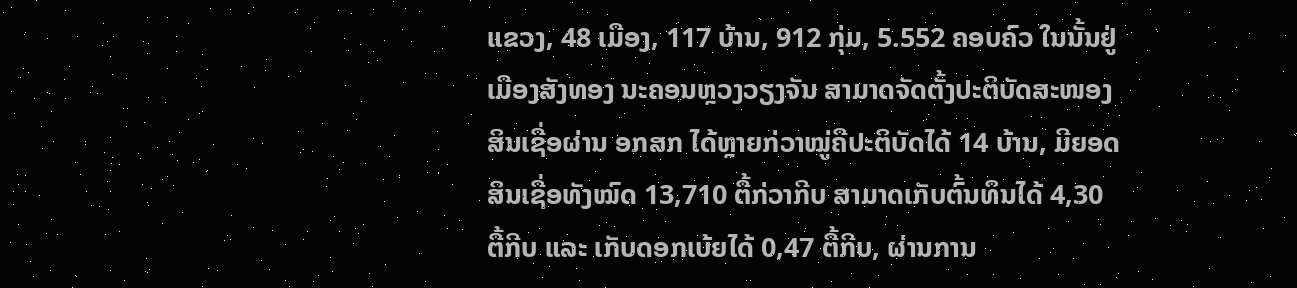ແຂວງ, 48 ເມືອງ, 117 ບ້ານ, 912 ກຸ່ມ, 5.552 ຄອບຄົວ ໃນນັ້ນຢູ່ເມືອງສັງທອງ ນະຄອນຫຼວງວຽງຈັນ ສາມາດຈັດຕັ້ງປະຕິບັດສະໜອງສິນເຊື່ອຜ່ານ ອກສກ ໄດ້ຫຼາຍກ່ວາໝູ່ຄືປະຕິບັດໄດ້ 14 ບ້ານ, ມີຍອດສິນເຊື່ອທັງໝົດ 13,710 ຕື້ກ່ວາກີບ ສາມາດເກັບຕົ້ນທຶນໄດ້ 4,30 ຕື້ກີບ ແລະ ເກັບດອກເບ້ຍໄດ້ 0,47 ຕື້ກີບ, ຜ່ານການ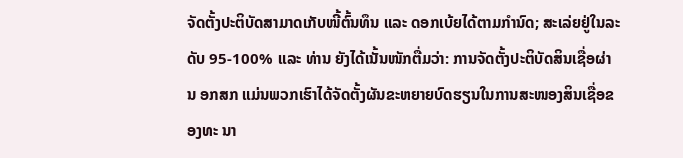ຈັດຕັ້ງປະຕິບັດສາມາດເກັບໜີ້ຕົ້ນທຶນ ແລະ ດອກເບ້ຍໄດ້ຕາມກໍານົດ; ສະເລ່ຍຢູ່ໃນລະດັບ 95-100% ແລະ ທ່ານ ຍັງໄດ້ເນັ້ນໜັກຕື່ມວ່າ: ການຈັດຕັ້ງປະຕິບັດສິນເຊື່ອຜ່ານ ອກສກ ແມ່ນພວກເຮົາໄດ້ຈັດຕັ້ງຜັນຂະຫຍາຍບົດຮຽນໃນການສະໜອງສິນເຊື່ອຂອງທະ ນາ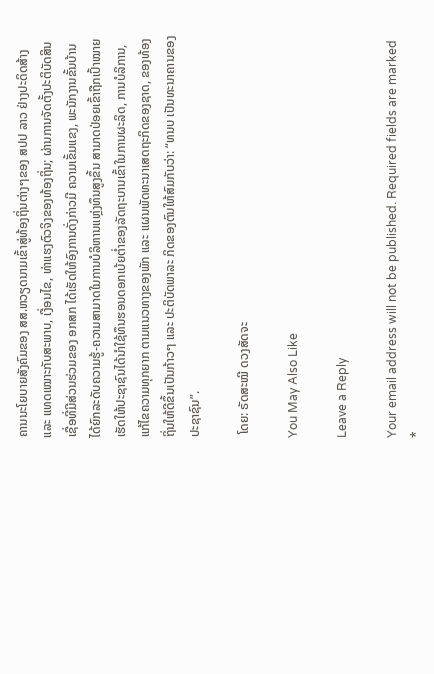ຄານນະໂຍບາຍສັງຄົມຂອງ ສສ.ຫວຽດນາມເຂົ້າສູ່ທ້ອງຖິ່ນຕ່າງໆຂອງ ສປປ ລາວ ຢ່າງປະດິດສ້າງ ແລະ ແທດເໝາະກັບສະພາບ, ເງື່ອນໄຂ, ທ່າແຮງຕົວຈິງຂອງທ້ອງຖິ່ນ; ຜ່ານການຈັດຕັ້ງປະຕິບັດສິນເຊື່ອທີ່ມີສ່ວນຮ່ວມຂອງ ອກສກ ໄດ້ເຮັດໃຫ້ອົງການດັ່ງກ່າວມີ ຄວາມເຂັ້ມແຂງ, ພະນັກງານຂັ້ນບ້ານ ໄດ້ຍົກລະດັບຄວາມຮູ້-ຄວາມສາມາດໃນການບໍລິຫານແຫຼ່ງທຶນສູງຂຶ້ນ ສາມາດປ່ອຍເຂົ້າຖືກເປົ້າໝາຍ ເຮັດໃຫ້ປະຊາຊົນໄດ້ນໍາໃຊ້ທຶນຮອນດອກເບ້ຍຕໍ່າຂອງລັດຖະບານເຂົ້າໃນການຜະລິດ, ການບໍລິການ, ແກ້ໄຂຄວາມທຸກຍາກ ຕາມແນວທາງຂອງພັກ ແລະ ແຜນພັດທະນາເສດຖະກິດຂອງຊາດ, ຂອງທ້ອງຖິ່ນໃຫ້ດີຂຶ້ນເປັນກ້າວໆ ແລະ ປະຕິບັດພາລະ ກິດຂອງຕົນໃຫ້ສົມກັບວ່າ: “ທນບ ເປັນທະນາຄານຂອງປະຊາຊົນ”.

 ໂດຍ: ຣັດສະໝີ ດວງສັດຈະ

You May Also Like

Leave a Reply

Your email address will not be published. Required fields are marked *